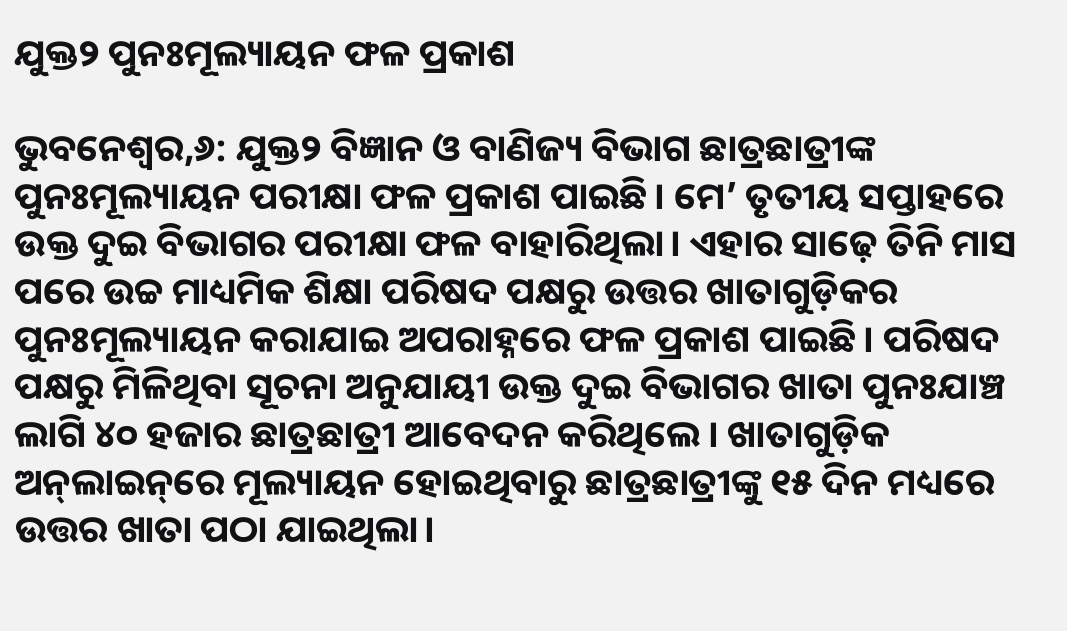ଯୁକ୍ତ୨ ପୁନଃମୂଲ୍ୟାୟନ ଫଳ ପ୍ରକାଶ

ଭୁବନେଶ୍ବର,୬: ଯୁକ୍ତ୨ ବିଜ୍ଞାନ ଓ ବାଣିଜ୍ୟ ବିଭାଗ ଛାତ୍ରଛାତ୍ରୀଙ୍କ ପୁନଃମୂଲ୍ୟାୟନ ପରୀକ୍ଷା ଫଳ ପ୍ରକାଶ ପାଇଛି। ମେ’ ତୃତୀୟ ସପ୍ତାହରେ ଉକ୍ତ ଦୁଇ ବିଭାଗର ପରୀକ୍ଷା ଫଳ ବାହାରିଥିଲା। ଏହାର ସାଢ଼େ ତିନି ମାସ ପରେ ଉଚ୍ଚ ମାଧ୍ୟମିକ ଶିକ୍ଷା ପରିଷଦ ପକ୍ଷରୁ ଉତ୍ତର ଖାତାଗୁଡ଼ିକର ପୁନଃମୂଲ୍ୟାୟନ କରାଯାଇ ଅପରାହ୍ନରେ ଫଳ ପ୍ରକାଶ ପାଇଛି। ପରିଷଦ ପକ୍ଷରୁ ମିଳିଥିବା ସୂଚନା ଅନୁଯାୟୀ ଉକ୍ତ ଦୁଇ ବିଭାଗର ଖାତା ପୁନଃଯାଞ୍ଚ ଲାଗି ୪୦ ହଜାର ଛାତ୍ରଛାତ୍ରୀ ଆବେଦନ କରିଥିଲେ। ଖାତାଗୁଡ଼ିକ ଅନ୍‌ଲାଇନ୍‌ରେ ମୂଲ୍ୟାୟନ ହୋଇଥିବାରୁ ଛାତ୍ରଛାତ୍ରୀଙ୍କୁ ୧୫ ଦିନ ମଧ୍ୟରେ ଉତ୍ତର ଖାତା ପଠା ଯାଇଥିଲା।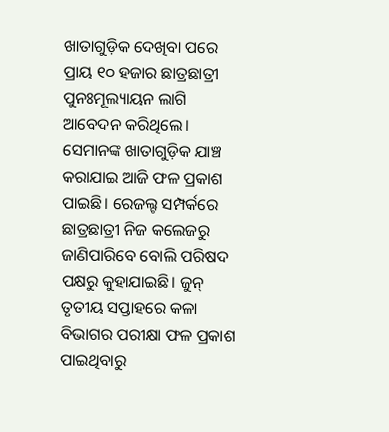ଖାତାଗୁଡ଼ିକ ଦେଖିବା ପରେ ପ୍ରାୟ ୧୦ ହଜାର ଛାତ୍ରଛାତ୍ରୀ ପୁନଃମୂଲ୍ୟାୟନ ଲାଗି ଆବେଦନ କରିଥିଲେ। ସେମାନଙ୍କ ଖାତାଗୁଡ଼ିକ ଯାଞ୍ଚ କରାଯାଇ ଆଜି ଫଳ ପ୍ରକାଶ ପାଇଛି। ରେଜଲ୍ଟ ସମ୍ପର୍କ‌ରେ ଛାତ୍ରଛାତ୍ରୀ ନିଜ କଲେଜରୁ ଜାଣିପାରିବେ ବୋଲି ପରିଷଦ ପକ୍ଷରୁ କୁହାଯାଇଛି। ଜୁନ୍‌ ତୃତୀୟ ସପ୍ତାହରେ କଳା ବିଭାଗର ପରୀକ୍ଷା ଫଳ ପ୍ରକାଶ ପାଇଥିବାରୁ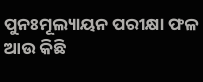ପୁନଃମୂଲ୍ୟାୟନ ପରୀକ୍ଷା ଫଳ ଆଉ କିଛି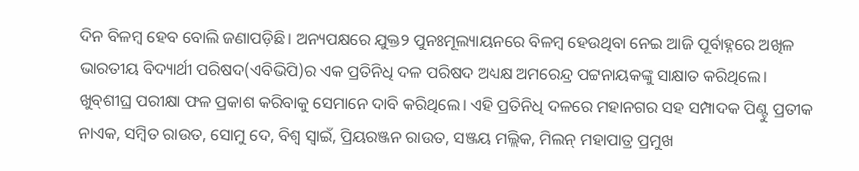ଦିନ ବିଳମ୍ବ ହେବ ବୋଲି ଜଣାପଡ଼ିଛି। ଅନ୍ୟପକ୍ଷରେ ଯୁକ୍ତ୨ ପୁନଃମୂଲ୍ୟାୟନରେ ବିଳମ୍ବ ହେଉଥିବା ନେଇ ଆଜି ପୂର୍ବାହ୍ନରେ ଅଖିଳ ଭାରତୀୟ ବିଦ୍ୟାର୍ଥୀ ପରିଷଦ(ଏବିଭିପି)ର ଏକ ପ୍ରତିନିଧି ଦଳ ପରିଷଦ ଅଧ୍ୟକ୍ଷ ଅମରେନ୍ଦ୍ର ପଟ୍ଟନାୟକଙ୍କୁ ସାକ୍ଷାତ କରିଥିଲେ। ଖୁବ୍‌ଶୀଘ୍ର ପରୀକ୍ଷା ଫଳ ପ୍ରକାଶ କରିବାକୁ ସେମାନେ ଦାବି କରିଥିଲେ। ଏହି ପ୍ରତିନିଧି ଦଳରେ ମହାନଗର ସହ ସମ୍ପାଦକ ପିଣ୍ଟୁ ପ୍ରତୀକ ନାଏକ, ସମ୍ବିତ ରାଉତ, ସୋମୁ ଦେ, ବିଶ୍ବ ସ୍ବାଇଁ, ପ୍ରିୟରଞ୍ଜନ ରାଉତ, ସଞ୍ଜୟ ମଲ୍ଲିକ, ମିଲନ୍‌ ମହାପାତ୍ର ପ୍ରମୁଖ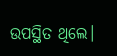ଉପସ୍ଥିତ ଥିଲେ।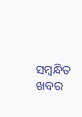ସମ୍ବନ୍ଧିତ ଖବର